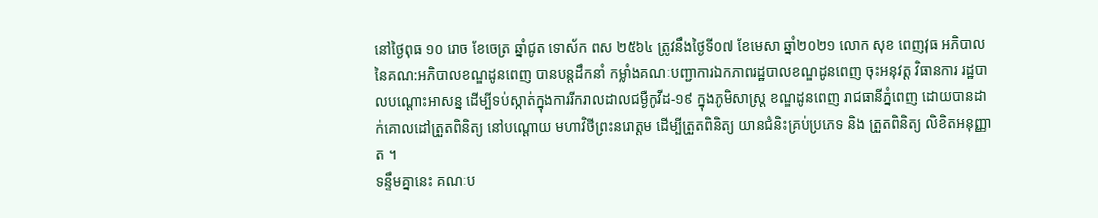នៅថ្ងៃពុធ ១០ រោច ខែចេត្រ ឆ្នាំជូត ទោស័ក ពស ២៥៦៤ ត្រូវនឹងថ្ងៃទី០៧ ខែមេសា ឆ្នាំ២០២១ លោក សុខ ពេញវុធ អភិបាល នៃគណ:អភិបាលខណ្ឌដូនពេញ បានបន្តដឹកនាំ កម្លាំងគណៈបញ្ជាការឯកភាពរដ្ឋបាលខណ្ឌដូនពេញ ចុះអនុវត្ត វិធានការ រដ្ឋបាលបណ្តោះអាសន្ន ដើម្បីទប់ស្កាត់ក្នុងការរីករាលដាលជម្ងឺកូវីដ-១៩ ក្នុងភូមិសាស្ត្រ ខណ្ឌដូនពេញ រាជធានីភ្នំពេញ ដោយបានដាក់គោលដៅត្រួតពិនិត្យ នៅបណ្តោយ មហាវិថីព្រះនរោត្តម ដើម្បីត្រួតពិនិត្យ យានជំនិះគ្រប់ប្រភេទ និង ត្រួតពិនិត្យ លិខិតអនុញ្ញាត ។
ទន្ទឹមគ្នានេះ គណៈប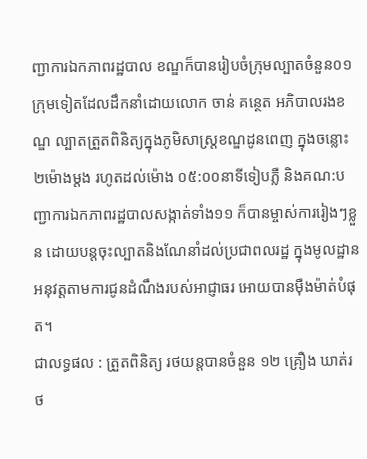ញ្ជាការឯកភាពរដ្ឋបាល ខណ្ឌក៏បានរៀបចំក្រុមល្បាតចំនួន០១ក្រុមទៀតដែលដឹកនាំដោយលោក ចាន់ គន្ថេត អភិបាលរងខណ្ឌ ល្បាតត្រួតពិនិត្យក្នុងភូមិសាស្ត្រខណ្ឌដូនពេញ ក្នុងចន្លោះ ២ម៉ោងម្តង រហូតដល់ម៉ោង ០៥:០០នាទីទៀបភ្លឺ និងគណ:បញ្ជាការឯកភាពរដ្ឋបាលសង្កាត់ទាំង១១ ក៏បានម្ចាស់ការរៀងៗខ្លួន ដោយបន្តចុះល្បាតនិងណែនាំដល់ប្រជាពលរដ្ឋ ក្នុងមូលដ្ឋាន អនុវត្តតាមការជូនដំណឹងរបស់អាជ្ញាធរ អោយបានម៉ឺងម៉ាត់បំផុត។
ជាលទ្ធផល : ត្រួតពិនិត្យ រថយន្តបានចំនួន ១២ គ្រឿង ឃាត់រថ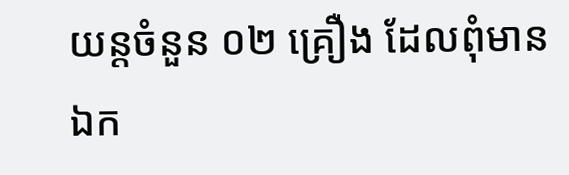យន្តចំនួន ០២ គ្រឿង ដែលពុំមានឯក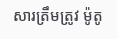សារត្រឹមត្រូវ ម៉ូតូ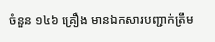ចំនួន ១៤៦ គ្រឿង មានឯកសារបញ្ជាក់ត្រឹម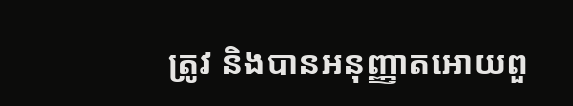ត្រូវ និងបានអនុញ្ញាតអោយពួ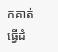កគាត់ ធ្វើដំ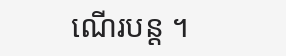ណើរបន្ត ។